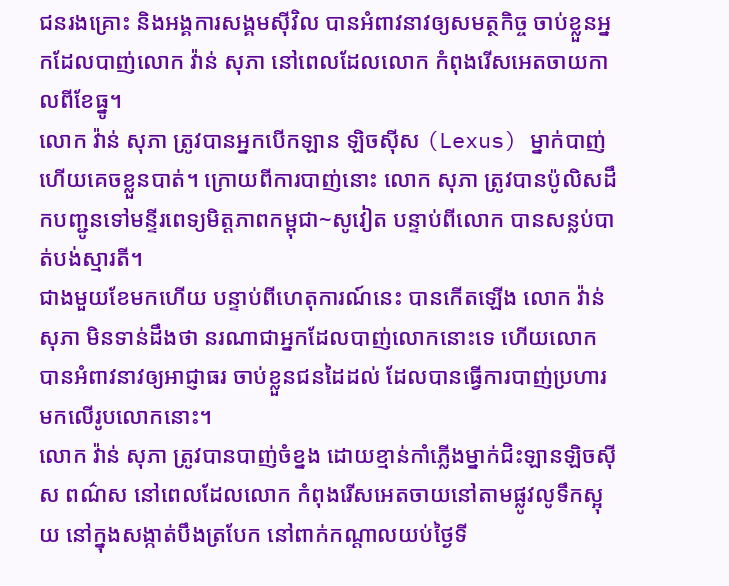ជនរងគ្រោះ និងអង្គការសង្គមស៊ីវិល បានអំពាវនាវឲ្យសមត្ថកិច្ច ចាប់ខ្លួនអ្នកដែលបាញ់លោក វ៉ាន់ សុភា នៅពេលដែលលោក កំពុងរើសអេតចាយកាលពីខែធ្នូ។
លោក វ៉ាន់ សុភា ត្រូវបានអ្នកបើកឡាន ឡិចស៊ីស (Lexus) ម្នាក់បាញ់ ហើយគេចខ្លួនបាត់។ ក្រោយពីការបាញ់នោះ លោក សុភា ត្រូវបានប៉ូលិសដឹកបញ្ជូនទៅមន្ទីរពេទ្យមិត្តភាពកម្ពុជា~សូវៀត បន្ទាប់ពីលោក បានសន្លប់បាត់បង់ស្មារតី។
ជាងមួយខែមកហើយ បន្ទាប់ពីហេតុការណ៍នេះ បានកើតឡើង លោក វ៉ាន់ សុភា មិនទាន់ដឹងថា នរណាជាអ្នកដែលបាញ់លោកនោះទេ ហើយលោក បានអំពាវនាវឲ្យអាជ្ញាធរ ចាប់ខ្លួនជនដៃដល់ ដែលបានធ្វើការបាញ់ប្រហារមកលើរូបលោកនោះ។
លោក វ៉ាន់ សុភា ត្រូវបានបាញ់ចំខ្នង ដោយខ្មាន់កាំភ្លើងម្នាក់ជិះឡានឡិចស៊ីស ពណ៌ស នៅពេលដែលលោក កំពុងរើសអេតចាយនៅតាមផ្លូវលូទឹកស្អុយ នៅក្នុងសង្កាត់បឹងត្របែក នៅពាក់កណ្តាលយប់ថ្ងៃទី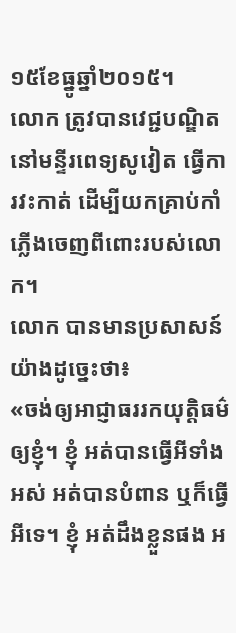១៥ខែធ្នូឆ្នាំ២០១៥។
លោក ត្រូវបានវេជ្ជបណ្ឌិតនៅមន្ទីរពេទ្យសូវៀត ធ្វើការវះកាត់ ដើម្បីយកគ្រាប់កាំភ្លើងចេញពីពោះរបស់លោក។
លោក បានមានប្រសាសន៍យ៉ាងដូច្នេះថា៖
«ចង់ឲ្យអាជ្ញាធររកយុត្តិធម៌ឲ្យខ្ញុំ។ ខ្ញុំ អត់បានធ្វើអីទាំងអស់ អត់បានបំពាន ឬក៏ធ្វើអីទេ។ ខ្ញុំ អត់ដឹងខ្លួនផង អ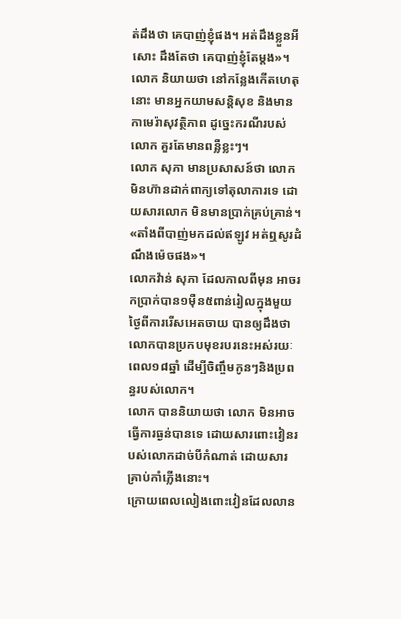ត់ដឹងថា គេបាញ់ខ្ញុំផង។ អត់ដឹងខ្លួនអីសោះ ដឹងតែថា គេបាញ់ខ្ញុំតែម្តង»។
លោក និយាយថា នៅកន្លែងកើតហេតុនោះ មានអ្នកយាមសន្តិសុខ និងមានកាមេរ៉ាសុវត្ថិភាព ដូច្នេះករណីរបស់លោក គួរតែមានពន្លឺខ្លះៗ។
លោក សុភា មានប្រសាសន៍ថា លោកមិនហ៊ានដាក់ពាក្យទៅតុលាការទេ ដោយសារលោក មិនមានប្រាក់គ្រប់គ្រាន់។
«តាំងពីបាញ់មកដល់ឥឡូវ អត់ឮសូរដំណឹងម៉េចផង»។
លោកវ៉ាន់ សុភា ដែលកាលពីមុន អាចរកប្រាក់បាន១ម៉ឺន៥ពាន់រៀលក្នុងមួយថ្ងៃពីការរើសអេតចាយ បានឲ្យដឹងថា លោកបានប្រកបមុខរបរនេះអស់រយៈពេល១៨ឆ្នាំ ដើម្បីចិញ្ចឹមកូនៗនិងប្រពន្ធរបស់លោក។
លោក បាននិយាយថា លោក មិនអាចធ្វើការធ្ងន់បានទេ ដោយសារពោះវៀនរបស់លោកដាច់បីកំណាត់ ដោយសារគ្រាប់កាំភ្លើងនោះ។
ក្រោយពេលលៀងពោះវៀនដែលលាន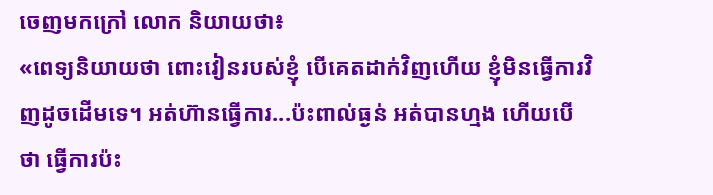ចេញមកក្រៅ លោក និយាយថា៖
«ពេទ្យនិយាយថា ពោះវៀនរបស់ខ្ញុំ បើគេតដាក់វិញហើយ ខ្ញុំមិនធ្វើការវិញដូចដើមទេ។ អត់ហ៊ានធ្វើការ...ប៉ះពាល់ធ្ងន់ អត់បានហ្មង ហើយបើថា ធ្វើការប៉ះ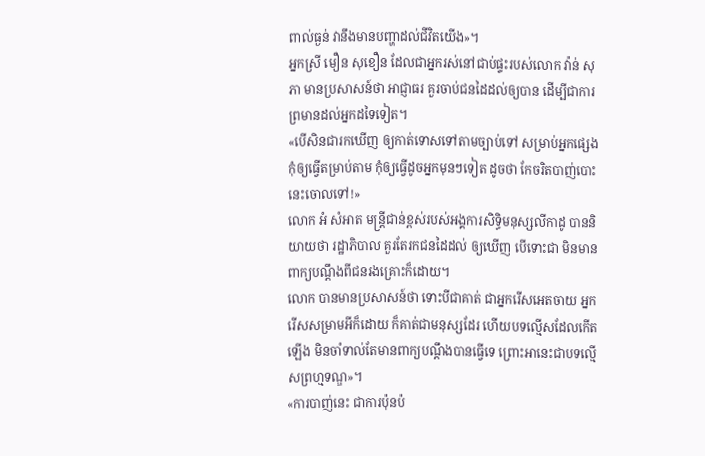ពាល់ធ្ងន់ វានឹងមានបញ្ហាដល់ជីវិតយើង»។
អ្នកស្រី មឿន សុខឿន ដែលជាអ្នករស់នៅជាប់ផ្ទះរបស់លោក វ៉ាន់ សុភា មានប្រសាសន៍ថា អាជ្ញាធរ គួរចាប់ជនដៃដល់ឲ្យបាន ដើម្បីជាការព្រមានដល់អ្នកដទៃទៀត។
«បើសិនជារកឃើញ ឲ្យកាត់ទោសទៅតាមច្បាប់ទៅ សម្រាប់អ្នកផ្សេង កុំឲ្យធ្វើតម្រាប់តាម កុំឲ្យធ្វើដូចអ្នកមុនៗទៀត ដូចថា កែចរិតបាញ់បោះនេះចោលទៅ!»
លោក អំ សំអាត មន្ត្រីជាន់ខ្ពស់របស់អង្គការសិទ្ធិមនុស្សលីកាដូ បាននិយាយថា រដ្ឋាភិបាល គួរតែរកជនដៃដល់ ឲ្យឃើញ បើទោះជា មិនមានពាក្យបណ្តឹងពីជនរងគ្រោះក៏ដោយ។
លោក បានមានប្រសាសន៍ថា ទោះបីជាគាត់ ជាអ្នករើសអេតចាយ អ្នករើសសម្រាមអីក៏ដោយ ក៏គាត់ជាមនុស្សដែរ ហើយបទល្មើសដែលកើតឡើង មិនចាំទាល់តែមានពាក្យបណ្តឹងបានធ្វើទេ ព្រោះអានេះជាបទល្មើសព្រហ្មទណ្ឌ»។
«ការបាញ់នេះ ជាការប៉ុនប៉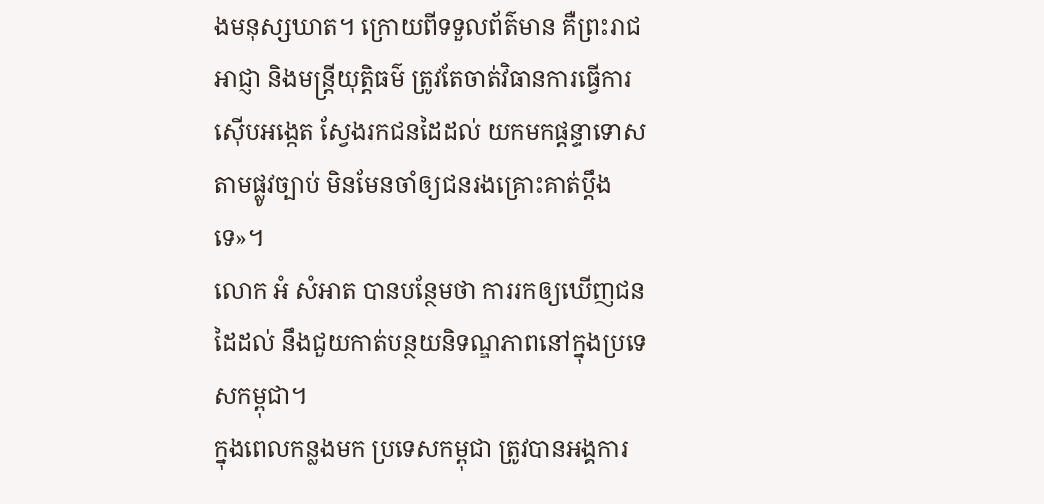ងមនុស្សឃាត។ ក្រោយពីទទួលព័ត៌មាន គឺព្រះរាជអាជ្ញា និងមន្ត្រីយុត្តិធម៌ ត្រូវតែចាត់វិធានការធ្វើការស៊ើបអង្កេត ស្វែងរកជនដៃដល់ យកមកផ្តន្ទាទោសតាមផ្លូវច្បាប់ មិនមែនចាំឲ្យជនរងគ្រោះគាត់ប្តឹងទេ»។
លោក អំ សំអាត បានបន្ថែមថា ការរកឲ្យឃើញជនដៃដល់ នឹងជួយកាត់បន្ថយនិទណ្ឌភាពនៅក្នុងប្រទេសកម្ពុជា។
ក្នុងពេលកន្លងមក ប្រទេសកម្ពុជា ត្រូវបានអង្គការ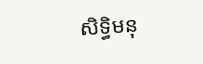សិទ្ធិមនុ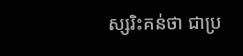ស្សរិះគន់ថា ជាប្រ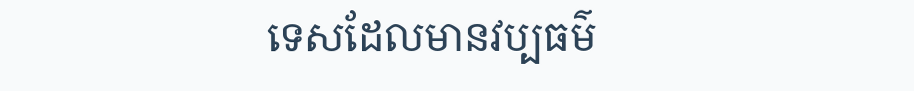ទេសដែលមានវប្បធម៌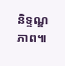និទ្ទណ្ឌភាព៕